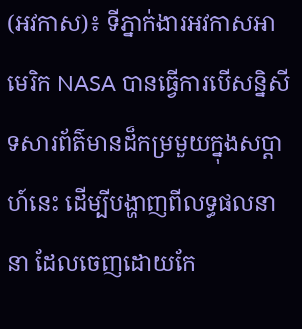(អវកាស)៖ ទីភ្នាក់ងារអវកាសអាមេរិក NASA បានធ្វើការបើសន្និសីទសារព័ត៌មានដ៏កម្រមួយក្នុងសប្តាហ៍នេះ ដើម្បីបង្ហាញពីលទ្ធផលនានា ដែលចេញដោយកែ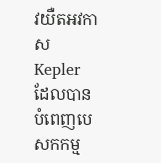វយឺតអវកាស Kepler ដែលបាន បំពេញបេសកកម្ម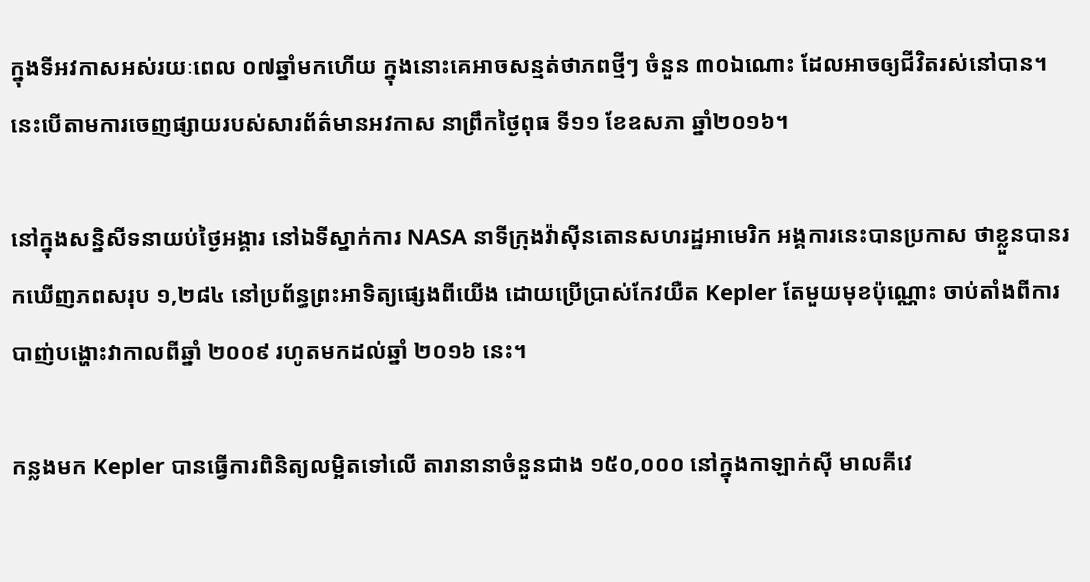ក្នុងទីអវកាសអស់រយៈពេល ០៧ឆ្នាំមកហើយ ក្នុងនោះគេអាចសន្មត់ថាភពថ្មីៗ ចំនួន ៣០ឯណោះ ដែលអាចឲ្យជីវិតរស់នៅបាន។ នេះបើតាមការចេញផ្សាយរបស់សារព័ត៌មានអវកាស នាព្រឹកថ្ងៃពុធ ទី១១ ខែឧសភា ឆ្នាំ២០១៦។

នៅក្នុងសន្និសីទនាយប់ថ្ងៃអង្គារ នៅឯទីស្នាក់ការ NASA នាទីក្រុងវ៉ាស៊ីនតោនសហរដ្ឋអាមេរិក អង្គការនេះបានប្រកាស ថាខ្លួនបានរកឃើញភពសរុប ១,២៨៤ នៅប្រព័ន្ធព្រះអាទិត្យផ្សេងពីយើង ដោយប្រើប្រាស់កែវយឺត Kepler តែមួយមុខប៉ុណ្ណោះ ចាប់តាំងពីការបាញ់បង្ហោះវាកាលពីឆ្នាំ ២០០៩ រហូតមកដល់ឆ្នាំ ២០១៦ នេះ។

កន្លងមក Kepler បានធ្វើការពិនិត្យលម្អិតទៅលើ តារានានាចំនួនជាង ១៥០,០០០ នៅក្នុងកាឡាក់ស៊ី មាលគីវេ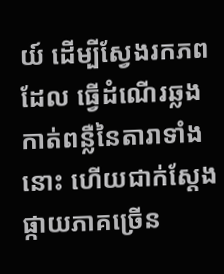យ៍ ដើម្បីស្វែងរកភពដែល ធ្វើដំណើរឆ្លងកាត់ពន្លឺនៃតារាទាំងនោះ ហើយជាក់ស្តែងផ្កាយភាគច្រើន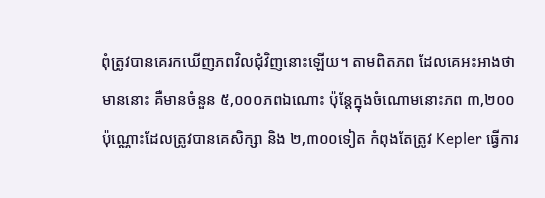ពុំត្រូវបានគេរកឃើញភពវិលជុំវិញនោះឡើយ។ តាមពិតភព ដែលគេអះអាងថាមាននោះ គឺមានចំនួន ៥,០០០ភពឯណោះ ប៉ុន្តែក្នុងចំណោមនោះភព ៣,២០០ ប៉ុណ្ណោះដែលត្រូវបានគេសិក្សា និង ២,៣០០ទៀត កំពុងតែត្រូវ Kepler ធ្វើការ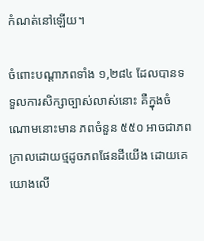កំណត់នៅឡើយ។

ចំពោះបណ្តាភពទាំង ១,២៨៤ ដែលបានទទួលការសិក្សាច្បាស់លាស់នោះ គឺក្នុងចំណោមនោះមាន ភពចំនួន ៥៥០ អាចជាភពក្រាលដោយថ្មដូចភពផែនដីយើង ដោយគេយោងលើ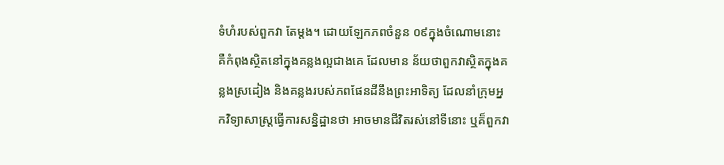ទំហំរបស់ពួកវា តែម្តង។ ដោយឡែកភពចំនួន ០៩ក្នុងចំណោមនោះ គឺកំពុងស្ថិតនៅក្នុងគន្លងល្អជាងគេ ដែលមាន ន័យថាពួកវាស្ថិតក្នុងគន្លងស្រដៀង និងគន្លងរបស់ភពផែនដីនឹងព្រះអាទិត្យ ដែលនាំក្រុមអ្នកវិទ្យាសាស្ត្រធ្វើការសន្និដ្ឋានថា អាចមានជីវិតរស់នៅទីនោះ ឬគ៏ពួកវា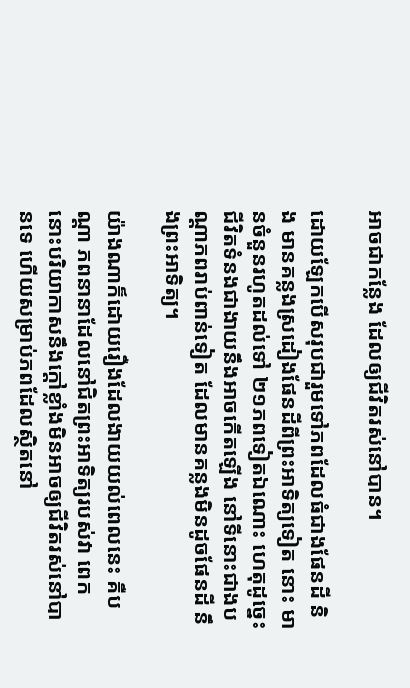អាចជាកន្លែង ដែលឲ្យជីវិតរស់នៅបាន។

ដោយឡែកបើសរុបជារួមទៅភពដែលធំជាងផែនដី និង មានគន្លងស្រដៀងផែនដីពីព្រះអាទិត្យទៀត នោះ មានចំនួនរហូតដល់ទៅ ២១ភពទៀតឯណោះ ហេតុដូច្នេះជីវិតទំនងជាងាយនឹងអាចកើតឡើង នៅទីនោះជាងបណ្តាភពរាប់ពាន់ទៀត ដែលមានគន្លងមិនដូចផែនដី នឹងព្រះអាទិត្យ។

យ៉ាងណាក៏ដោយរឿងដែលងាយយល់ពេលនេះ គឺបណ្តា ភពនានាដែលនៅជិតព្រះអាទិត្យរបស់វា ពេក នោះបរិយាកាសនឹងក្តៅខ្លាំងមិនអាចឲ្យជីវិតរស់នៅបានទេ ហើយសម្រាប់ភពដែលស្ថិតនៅ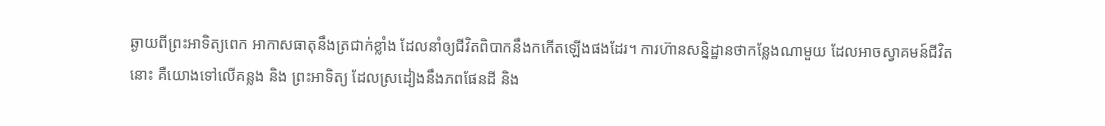ឆ្ងាយពីព្រះអាទិត្យពេក អាកាសធាតុនឹងត្រជាក់ខ្លាំង ដែលនាំឲ្យជីវិតពិបាកនឹងកកើតឡើងផងដែរ។ ការហ៊ានសន្និដ្ឋានថាកន្លែងណាមួយ ដែលអាចស្វាគមន៍ជីវិតនោះ គឺយោងទៅលើគន្លង និង ព្រះអាទិត្យ ដែលស្រដៀងនឹងភពផែនដី និង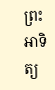ព្រះអាទិត្យ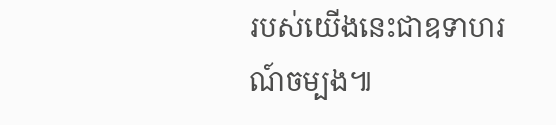របស់យើងនេះជាឧទាហរណ៍ចម្បង៕